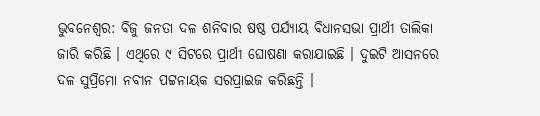ଭୁବନେଶ୍ୱର: ବିଜୁ ଜନତା ଦଳ ଶନିବାର ଷଷ୍ଠ ପର୍ଯ୍ୟାୟ ବିଧାନସଭା ପ୍ରାର୍ଥୀ ତାଲିକା ଜାରି କରିଛି । ଏଥିରେ ୯ ସିଟରେ ପ୍ରାର୍ଥୀ ଘୋଷଣା କରାଯାଇଛି । ଦୁଇଟି ଆସନରେ ଦଳ ସୁପ୍ରିମୋ ନବୀନ ପଟ୍ଟନାୟକ ସରପ୍ରାଇଜ କରିଛନ୍ତି ।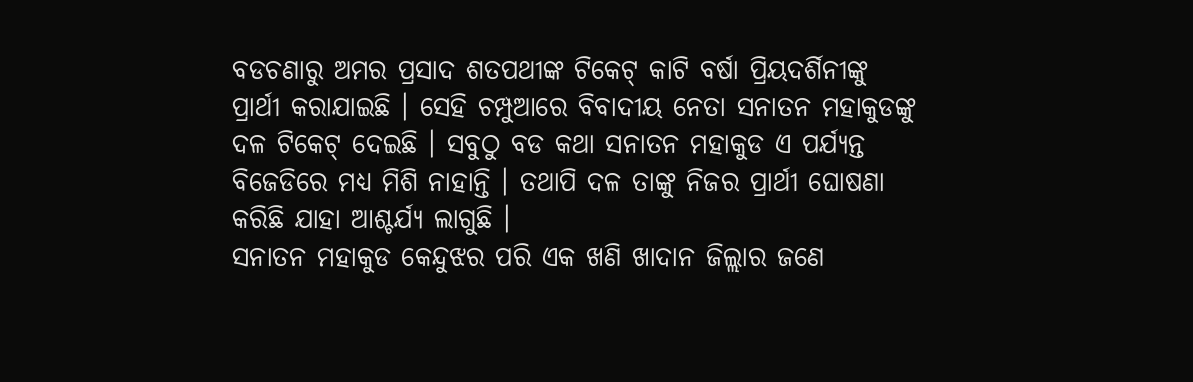ବଡଚଣାରୁ ଅମର ପ୍ରସାଦ ଶତପଥୀଙ୍କ ଟିକେଟ୍ କାଟି ବର୍ଷା ପ୍ରିୟଦର୍ଶିନୀଙ୍କୁ ପ୍ରାର୍ଥୀ କରାଯାଇଛି । ସେହି ଚମ୍ପୁଆରେ ବିବାଦୀୟ ନେତା ସନାତନ ମହାକୁଡଙ୍କୁ ଦଳ ଟିକେଟ୍ ଦେଇଛି । ସବୁଠୁ ବଡ କଥା ସନାତନ ମହାକୁଡ ଏ ପର୍ଯ୍ୟନ୍ତ ବିଜେଡିରେ ମଧ୍ୟ ମିଶି ନାହାନ୍ତି । ତଥାପି ଦଳ ତାଙ୍କୁ ନିଜର ପ୍ରାର୍ଥୀ ଘୋଷଣା କରିଛି ଯାହା ଆଶ୍ଚର୍ଯ୍ୟ ଲାଗୁଛି ।
ସନାତନ ମହାକୁଡ କେନ୍ଦୁଝର ପରି ଏକ ଖଣି ଖାଦାନ ଜିଲ୍ଲାର ଜଣେ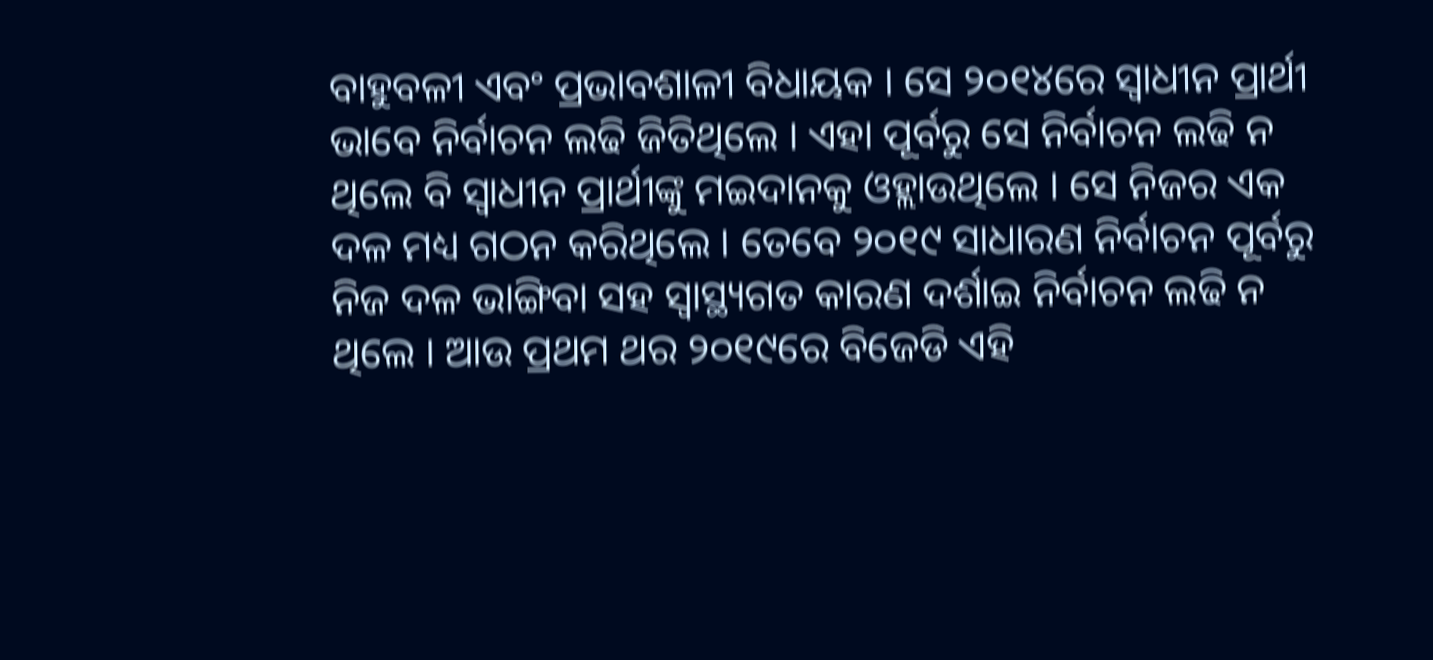ବାହୁବଳୀ ଏବଂ ପ୍ରଭାବଶାଳୀ ବିଧାୟକ । ସେ ୨୦୧୪ରେ ସ୍ୱାଧୀନ ପ୍ରାର୍ଥୀ ଭାବେ ନିର୍ବାଚନ ଲଢି ଜିତିଥିଲେ । ଏହା ପୂର୍ବରୁ ସେ ନିର୍ବାଚନ ଲଢି ନ ଥିଲେ ବି ସ୍ୱାଧୀନ ପ୍ରାର୍ଥୀଙ୍କୁ ମଇଦାନକୁ ଓହ୍ଲାଉଥିଲେ । ସେ ନିଜର ଏକ ଦଳ ମଧ୍ୟ ଗଠନ କରିଥିଲେ । ତେବେ ୨୦୧୯ ସାଧାରଣ ନିର୍ବାଚନ ପୂର୍ବରୁ ନିଜ ଦଳ ଭାଙ୍ଗିବା ସହ ସ୍ୱାସ୍ଥ୍ୟଗତ କାରଣ ଦର୍ଶାଇ ନିର୍ବାଚନ ଲଢି ନ ଥିଲେ । ଆଉ ପ୍ରଥମ ଥର ୨୦୧୯ରେ ବିଜେଡି ଏହି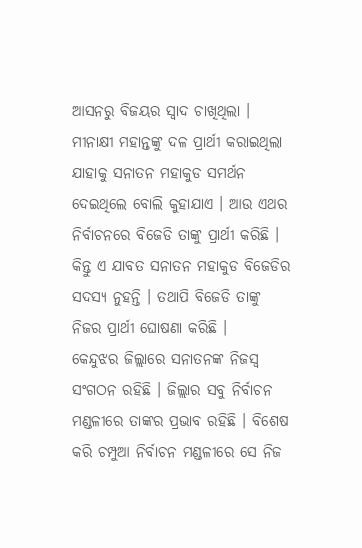ଆସନରୁ ବିଜୟର ସ୍ୱାଦ ଚାଖିଥିଲା । ମୀନାକ୍ଷୀ ମହାନ୍ତଙ୍କୁ ଦଳ ପ୍ରାର୍ଥୀ କରାଇଥିଲା ଯାହାକୁ ସନାତନ ମହାକୁଡ ସମର୍ଥନ ଦେଇଥିଲେ ବୋଲି କୁହାଯାଏ । ଆଉ ଏଥର ନିର୍ବାଚନରେ ବିଜେଡି ତାଙ୍କୁ ପ୍ରାର୍ଥୀ କରିଛି । କିନ୍ତୁ ଏ ଯାବତ ସନାତନ ମହାକୁଡ ବିଜେଡିର ସଦସ୍ୟ ନୁହନ୍ତି । ତଥାପି ବିଜେଡି ତାଙ୍କୁ ନିଜର ପ୍ରାର୍ଥୀ ଘୋଷଣା କରିଛି ।
କେନ୍ଦୁଝର ଜିଲ୍ଲାରେ ସନାତନଙ୍କ ନିଜସ୍ୱ ସଂଗଠନ ରହିଛି । ଜିଲ୍ଲାର ସବୁ ନିର୍ବାଚନ ମଣ୍ଡଳୀରେ ତାଙ୍କର ପ୍ରଭାବ ରହିଛି । ବିଶେଷ କରି ଚମ୍ପୁଆ ନିର୍ବାଚନ ମଣ୍ଡଳୀରେ ସେ ନିଜ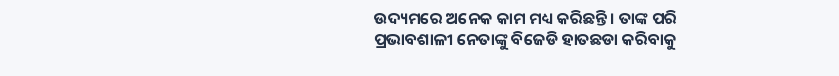ଉଦ୍ୟମରେ ଅନେକ କାମ ମଧ୍ୟ କରିଛନ୍ତି । ତାଙ୍କ ପରି ପ୍ରଭାବଶାଳୀ ନେତାଙ୍କୁ ବିଜେଡି ହାତଛଡା କରିବାକୁ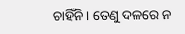ଚାହିଁନି । ତେଣୁ ଦଳରେ ନ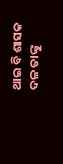ଥାଇ ବି ଶାସକ ଦଳ ତାଙ୍କୁ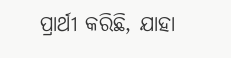ପ୍ରାର୍ଥୀ କରିଛି, ଯାହା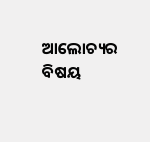ଆଲୋଚ୍ୟର ବିଷୟ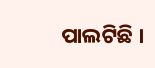ପାଲଟିଛି ।